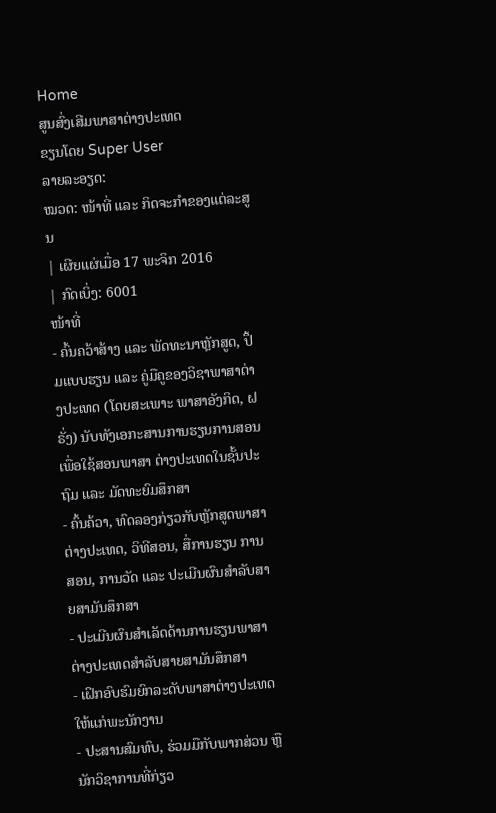Home
ສູນສົ່ງເສີມພາສາຕ່າງປະເທດ
ຂຽນໂດຍ Super User
ລາຍລະອຽດ:
ໝວດ: ໜ້າທີ່ ແລະ ກິດຈະກຳຂອງແຕ່ລະສູນ
| ເຜີຍແຜ່ເມື່ອ 17 ພະຈິກ 2016
| ກົດເບິ່ງ: 6001
ໜ້າທີ່
- ຄົ້ນຄວ້າສ້າງ ແລະ ພັດທະນາຫຼັກສູດ, ປຶ້ມແບບຮຽນ ແລະ ຄູ່ມືຄູຂອງວິຊາພາສາຕ່າງປະເທດ (ໂດຍສະເພາະ ພາສາອັງກິດ, ຝຣັ່ງ) ນັບທັງເອກະສານການຮຽນການສອນ ເພື່ອໃຊ້ສອນພາສາ ຕ່າງປະເທດໃນຊັ້ນປະຖົມ ແລະ ມັດທະຍົມສຶກສາ
- ຄົ້ນຄ້ວາ, ທົດລອງກ່ຽວກັບຫຼັກສູດພາສາຕ່າງປະເທດ, ວິທີສອນ, ສື່ການຮຽນ ການສອນ, ການວັດ ແລະ ປະເມີນຜົນສຳລັບສາຍສາມັນສຶກສາ
- ປະເມີນຜົນສຳເລັດດ້ານການຮຽນພາສາຕ່າງປະເທດສຳລັບສາຍສາມັນສຶກສາ
- ເຝິກອົບຮົມຍົກລະດັບພາສາຕ່າງປະເທດໃຫ້ແກ່ພະນັກງານ
- ປະສານສົມທົບ, ຮ່ວມມືກັບພາກສ່ວນ ຫຼື ນັກວິຊາການທີ່ກ່ຽວ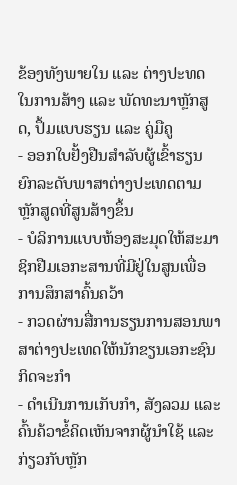ຂ້ອງທັງພາຍໃນ ແລະ ຕ່າງປະທດໃນການສ້າງ ແລະ ພັດທະນາຫຼັກສູດ, ປຶ້ມແບບຮຽນ ແລະ ຄູ່ມືຄູ
- ອອກໃບຢັ້ງຢືນສຳລັບຜູ້ເຂົ້າຮຽນຍົກລະດັບພາສາຕ່າງປະເທດຕາມຫຼັກສູດທີ່ສູນສ້າງຂຶ້ນ
- ບໍລິການແບບຫ້ອງສະມຸດໃຫ້ສະມາຊິກຢືມເອກະສານທີ່ມີຢູ່ໃນສູນເພື່ອການສຶກສາຄົ້ນຄວ້າ
- ກວດຜ່ານສື່ການຮຽນການສອນພາສາຕ່າງປະເທດໃຫ້ນັກຂຽນເອກະຊົນ
ກິດຈະກໍາ
- ດຳເນີນການເກັບກຳ, ສັງລວມ ແລະ ຄົ້ນຄ້ວາຂໍ້ຄິດເຫັນຈາກຜູ້ນຳໃຊ້ ແລະ ກ່ຽວກັບຫຼັກ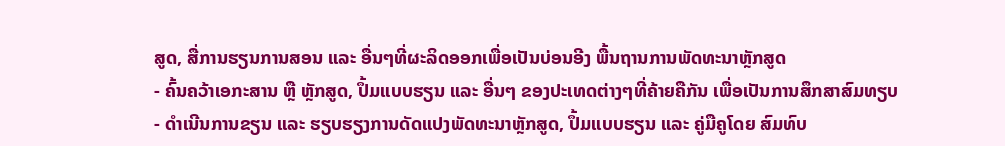ສູດ, ສື່ການຮຽນການສອນ ແລະ ອື່ນໆທີ່ຜະລິດອອກເພື່ອເປັນບ່ອນອີງ ພື້ນຖານການພັດທະນາຫຼັກສູດ
- ຄົ້ນຄວ້າເອກະສານ ຫຼື ຫຼັກສູດ, ປຶ້ມແບບຮຽນ ແລະ ອື່ນໆ ຂອງປະເທດຕ່າງໆທີ່ຄ້າຍຄືກັນ ເພື່ອເປັນການສຶກສາສົມທຽບ
- ດຳເນີນການຂຽນ ແລະ ຮຽບຮຽງການດັດແປງພັດທະນາຫຼັກສູດ, ປຶ້ມແບບຮຽນ ແລະ ຄູ່ມືຄູໂດຍ ສົມທົບ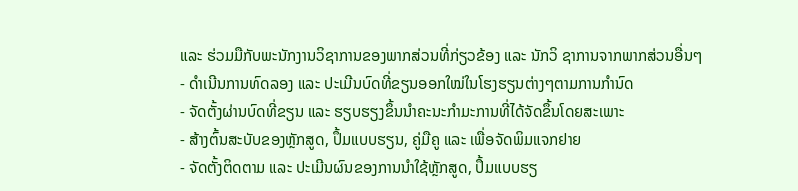ແລະ ຮ່ວມມືກັບພະນັກງານວິຊາການຂອງພາກສ່ວນທີ່ກ່ຽວຂ້ອງ ແລະ ນັກວິ ຊາການຈາກພາກສ່ວນອື່ນໆ
- ດຳເນີນການທົດລອງ ແລະ ປະເມີນບົດທີ່ຂຽນອອກໃໝ່ໃນໂຮງຮຽນຕ່າງໆຕາມການກຳນົດ
- ຈັດຕັ້ງຜ່ານບົດທີ່ຂຽນ ແລະ ຮຽບຮຽງຂຶ້ນນຳຄະນະກຳມະການທີ່ໄດ້ຈັດຂຶ້ນໂດຍສະເພາະ
- ສ້າງຕົ້ນສະບັບຂອງຫຼັກສູດ, ປຶ້ມແບບຮຽນ, ຄູ່ມືຄູ ແລະ ເພື່ອຈັດພິມແຈກຢາຍ
- ຈັດຕັ້ງຕິດຕາມ ແລະ ປະເມີນຜົນຂອງການນຳໃຊ້ຫຼັກສູດ, ປຶ້ມແບບຮຽ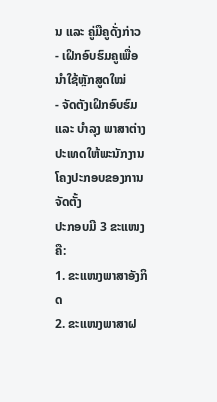ນ ແລະ ຄູ່ມືຄູດັ່ງກ່າວ
- ເຝິກອົບຮົມຄູເພື່ອນຳໃຊ້ຫຼັກສູດໃໝ່
- ຈັດຕັງເຝິກອົບຮົມ ແລະ ບຳລຸງ ພາສາຕ່າງປະເທດໃຫ້ພະນັກງານ
ໂຄງປະກອບຂອງການຈັດຕັ້ງ
ປະກອບມີ 3 ຂະແໜງຄື:
1. ຂະແໜງພາສາອັງກິດ
2. ຂະແໜງພາສາຝ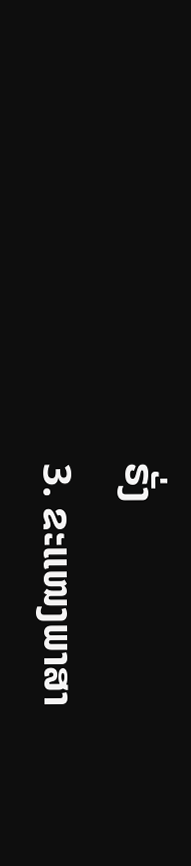ຣັ່ງ
3. ຂະແໜງພາສາ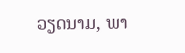ວຽດນາມ, ພາ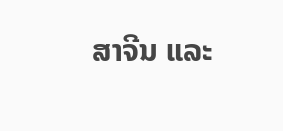ສາຈີນ ແລະ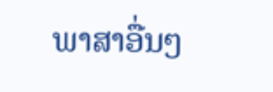ພາສາອື່ນໆ